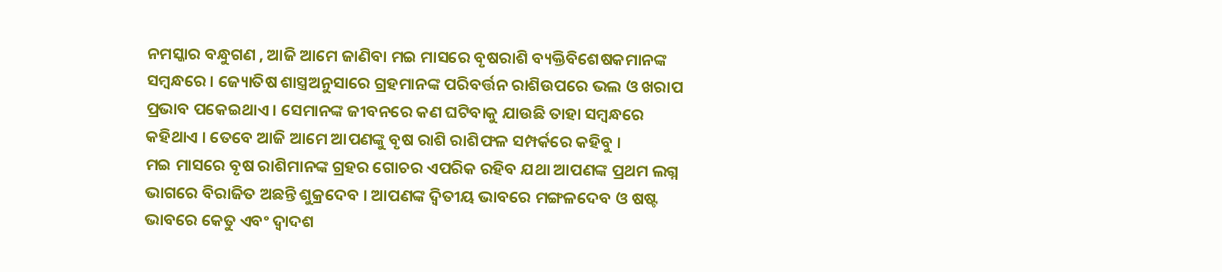ନମସ୍କାର ବନ୍ଧୁଗଣ , ଆଜି ଆମେ ଜାଣିବା ମଇ ମାସରେ ବୃଷରାଶି ବ୍ୟକ୍ତିବିଶେଷକମାନଙ୍କ ସମ୍ବନ୍ଧରେ । ଜ୍ୟୋତିଷ ଶାସ୍ତ୍ରଅନୁସାରେ ଗ୍ରହମାନଙ୍କ ପରିବର୍ତ୍ତନ ରାଶିଉପରେ ଭଲ ଓ ଖରାପ ପ୍ରଭାବ ପକେଇଥାଏ । ସେମାନଙ୍କ ଜୀବନରେ କଣ ଘଟିବାକୁ ଯାଉଛି ତାହା ସମ୍ବନ୍ଧରେ କହିଥାଏ । ତେବେ ଆଜି ଆମେ ଆପଣଙ୍କୁ ବୃଷ ରାଶି ରାଶିଫଳ ସମ୍ପର୍କରେ କହିବୁ ।
ମଇ ମାସରେ ବୃଷ ରାଶିମାନଙ୍କ ଗ୍ରହର ଗୋଚର ଏପରିକ ରହିବ ଯଥା ଆପଣଙ୍କ ପ୍ରଥମ ଲଗ୍ନ ଭାଗରେ ବିରାଜିତ ଅଛନ୍ତି ଶୁକ୍ରଦେବ । ଆପଣଙ୍କ ଦ୍ଵିତୀୟ ଭାବରେ ମଙ୍ଗଳଦେବ ଓ ଷଷ୍ଟ ଭାବରେ କେତୁ ଏବଂ ଦ୍ଵାଦଶ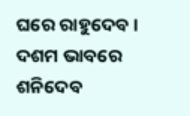ଘରେ ରାହୁଦେବ । ଦଶମ ଭାବରେ ଶନିଦେବ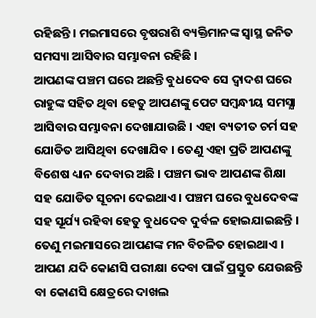ରହିଛନ୍ତି । ମଇମାସରେ ବୃଷରାଶି ବ୍ୟକ୍ତିମାନଙ୍କ ସ୍ଵାସ୍ଥ ଜନିତ ସମସ୍ୟା ଆସିବାର ସମ୍ଭାବନା ରହିଛି ।
ଆପଣଙ୍କ ପଞ୍ଚମ ଘରେ ଅଛନ୍ତି ବୁଧଦେବ ସେ ଦ୍ଵାଦଶ ଘରେ ରାହୁଙ୍କ ସହିତ ଥିବା ହେତୁ ଆପଣଙ୍କୁ ପେଟ ସମ୍ବନ୍ଧୀୟ ସମସ୍ଯା ଆସିବାର ସମ୍ଭାବନା ଦେଖାଯାଉଛି । ଏହା ବ୍ୟତୀତ ଚର୍ମ ସହ ଯୋଡିତ ଆସିଥିବା ଦେଖାଯିବ । ତେଣୁ ଏହା ପ୍ରତି ଆପଣଙ୍କୁ ବିଶେଷ ଧ୍ୟାନ ଦେବାର ଅଛି । ପଞ୍ଚମ ଭାବ ଆପଣଙ୍କ ଶିକ୍ଷା ସହ ଯୋଡିତ ସୂଚନା ଦେଇଥାଏ । ପଞ୍ଚମ ଘରେ ବୁଧଦେବଙ୍କ ସହ ସୂର୍ଯ୍ୟ ରହିବା ହେତୁ ବୁଧଦେବ ଦୁର୍ବଳ ହୋଇଯାଇଛନ୍ତି ।
ତେଣୁ ମଇମାସରେ ଆପଣଙ୍କ ମନ ବିଚଳିତ ହୋଇଥାଏ । ଆପଣ ଯଦି କୋଣସି ପରୀକ୍ଷା ଦେବା ପାଇଁ ପ୍ରସ୍ତୁତ ଯେଉଛନ୍ତି ବା କୋଣସି କ୍ଷେତ୍ରରେ ଦାଖଲ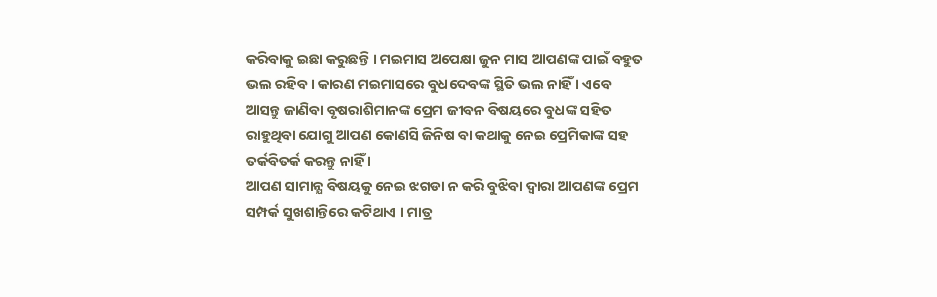କରିବାକୁ ଇଛା କରୁଛନ୍ତି । ମଇମାସ ଅପେକ୍ଷା ଜୁନ ମାସ ଆପଣଙ୍କ ପାଇଁ ବହୁତ ଭଲ ରହିବ । କାରଣ ମଇମାସରେ ବୁଧଦେବଙ୍କ ସ୍ଥିତି ଭଲ ନାହିଁ । ଏବେ ଆସନ୍ତୁ ଜାଣିବା ବୃଷରାଶିମାନଙ୍କ ପ୍ରେମ ଜୀବନ ବିଷୟରେ ବୁଧଙ୍କ ସହିତ ରାହୁଥିବା ଯୋଗୁ ଆପଣ କୋଣସି ଜିନିଷ ବା କଥାକୁ ନେଇ ପ୍ରେମିକାଙ୍କ ସହ ତର୍କବିତର୍କ କରନ୍ତୁ ନାହିଁ ।
ଆପଣ ସାମାନ୍ଯ ବିଷୟକୁ ନେଇ ଝଗଡା ନ କରି ବୁଝିବା ଦ୍ଵାରା ଆପଣଙ୍କ ପ୍ରେମ ସମ୍ପର୍କ ସୁଖଶାନ୍ତିରେ କଟିଥାଏ । ମାତ୍ର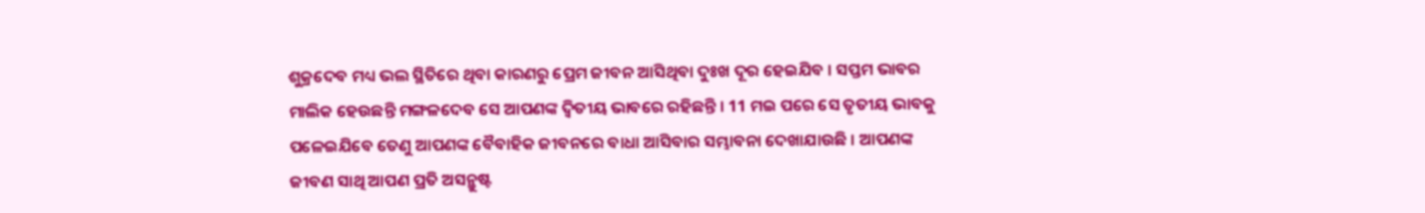ଶୁକ୍ରଦେବ ମଧ୍ୟ ଭଲ ସ୍ଥିତିରେ ଥିବା କାରଣରୁ ପ୍ରେମ ଜୀବନ ଆସିଥିବା ଦୁଃଖ ଦୂର ହେଇଯିବ । ସପ୍ତମ ଭାବର ମାଲିକ ହେଉଛନ୍ତି ମଙ୍ଗଳଦେବ ସେ ଆପଣଙ୍କ ଦ୍ଵିତୀୟ ଭାବରେ ରହିଛନ୍ତି । 11 ମଇ ପରେ ସେ ତୃତୀୟ ଭାବକୁ ପଳେଇଯିବେ ତେଣୁ ଆପଣଙ୍କ ବୈବାହିକ ଜୀବନରେ ବାଧା ଆସିବାର ସମ୍ଭାବନା ଦେଖାଯାଉଛି । ଆପଣଙ୍କ ଜୀବଣ ସାଥି ଆପଣ ପ୍ରତି ଅସନ୍ଥୁଷ୍ଟ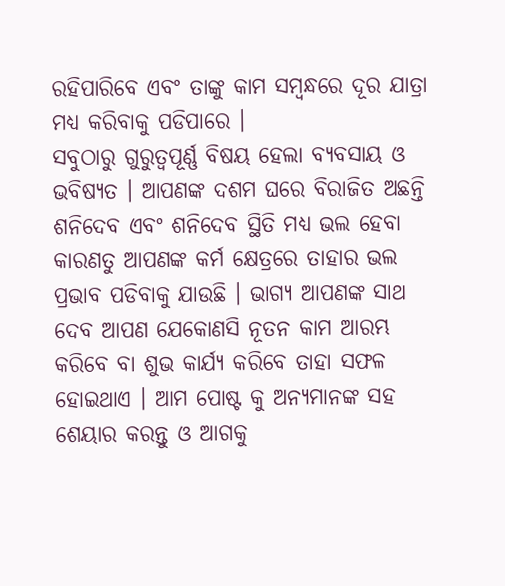ରହିପାରିବେ ଏବଂ ତାଙ୍କୁ କାମ ସମ୍ବନ୍ଧରେ ଦୂର ଯାତ୍ରା ମଧ୍ୟ କରିବାକୁ ପଡିପାରେ ।
ସବୁଠାରୁ ଗୁରୁତ୍ଵପୂର୍ଣ୍ଣ ବିଷୟ ହେଲା ବ୍ୟବସାୟ ଓ ଭବିଷ୍ୟତ । ଆପଣଙ୍କ ଦଶମ ଘରେ ବିରାଜିତ ଅଛନ୍ତି ଶନିଦେବ ଏବଂ ଶନିଦେବ ସ୍ଥିତି ମଧ୍ୟ ଭଲ ହେବା କାରଣତୁ ଆପଣଙ୍କ କର୍ମ କ୍ଷେତ୍ରରେ ତାହାର ଭଲ ପ୍ରଭାବ ପଡିବାକୁ ଯାଉଛି । ଭାଗ୍ୟ ଆପଣଙ୍କ ସାଥ ଦେବ ଆପଣ ଯେକୋଣସି ନୂତନ କାମ ଆରମ୍ଭ କରିବେ ବା ଶୁଭ କାର୍ଯ୍ୟ କରିବେ ତାହା ସଫଳ ହୋଇଥାଏ । ଆମ ପୋଷ୍ଟ କୁ ଅନ୍ୟମାନଙ୍କ ସହ ଶେୟାର କରନ୍ତୁ ଓ ଆଗକୁ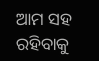ଆମ ସହ ରହିବାକୁ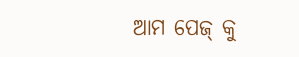ଆମ ପେଜ୍ କୁ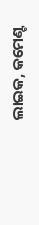ଲାଇକ, କମେଣ୍ଟ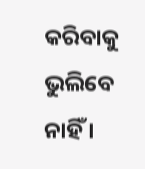କରିବାକୁ ଭୁଲିବେ ନାହିଁ ।